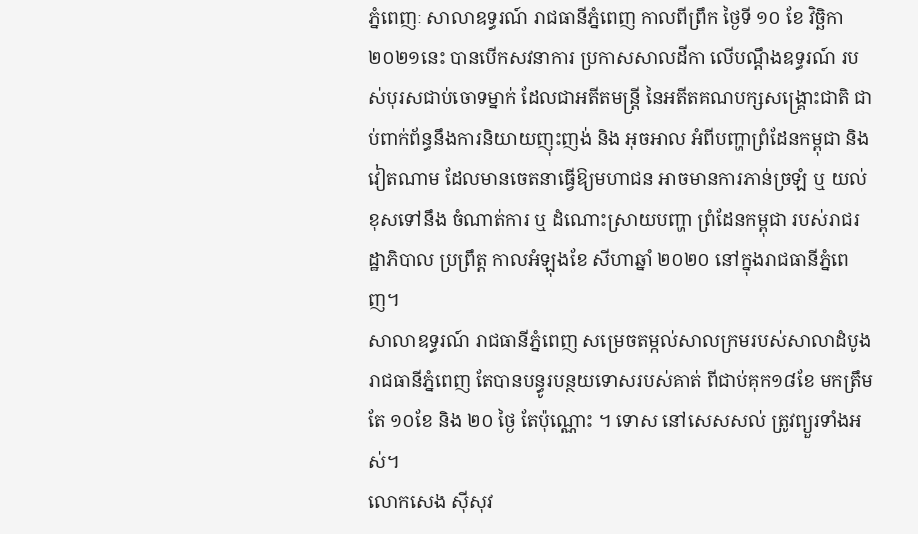ភ្នំពេញៈ សាលាឧទ្ធរណ៍ រាជធានីភ្នំពេញ កាលពីព្រឹក ថ្ងៃទី ១០ ខែ វិច្ឆិកា ២០២១នេះ បានបើកសវនាការ ប្រកាសសាលដីកា លើបណ្តឹងឧទ្ធរណ៍ របស់បុរសជាប់ចោទម្នាក់ ដែលជាអតីតមន្ត្រី នៃអតីតគណបក្សសង្គ្រោះជាតិ ជាប់ពាក់ព័ន្ធនឹងការនិយាយញុះញង់ និង អុចអាល អំពីបញ្ហាព្រំដែនកម្ពុជា និង វៀតណាម ដែលមានចេតនាធ្វើឱ្យមហាជន អាចមានការភាន់ច្រឡំ ឬ យល់ខុសទៅនឹង ចំណាត់ការ ឬ ដំណោះស្រាយបញ្ហា ព្រំដែនកម្ពុជា របស់រាជរដ្ឋាភិបាល ប្រព្រឹត្ត កាលអំឡុងខែ សីហាឆ្នាំ ២០២០ នៅក្នុងរាជធានីភ្នំពេញ។
សាលាឧទ្ធរណ៍ រាជធានីភ្នំពេញ សម្រេចតម្កល់សាលក្រមរបស់សាលាដំបូងរាជធានីភ្នំពេញ តែបានបន្ធូរបន្ថយទោសរបស់គាត់ ពីជាប់គុក១៨ខែ មកត្រឹមតែ ១០ខែ និង ២០ ថ្ងៃ តែប៉ុណ្ណោះ ។ ទោស នៅសេសសល់ ត្រូវព្យួរទាំងអស់។
លោកសេង ស៊ីសុវ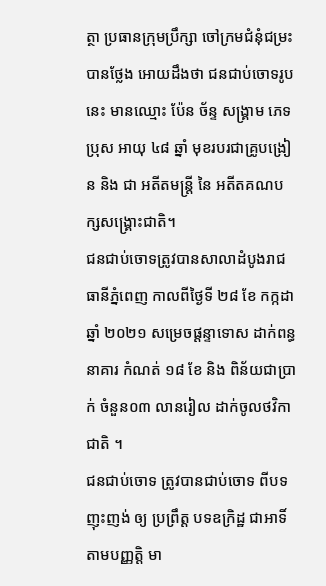ត្ថា ប្រធានក្រុមប្រឹក្សា ចៅក្រមជំនុំជម្រះ បានថ្លែង អោយដឹងថា ជនជាប់ចោទរូបនេះ មានឈ្មោះ ប៉ែន ច័ន្ទ សង្គ្រាម ភេទប្រុស អាយុ ៤៨ ឆ្នាំ មុខរបរជាគ្រូបង្រៀន និង ជា អតីតមន្ត្រី នៃ អតីតគណបក្សសង្គ្រោះជាតិ។
ជនជាប់ចោទត្រូវបានសាលាដំបូងរាជធានីភ្នំពេញ កាលពីថ្ងៃទី ២៨ ខែ កក្កដា ឆ្នាំ ២០២១ សម្រេចផ្តន្ទាទោស ដាក់ពន្ធនាគារ កំណត់ ១៨ ខែ និង ពិន័យជាប្រាក់ ចំនួន០៣ លានរៀល ដាក់ចូលថវិកាជាតិ ។
ជនជាប់ចោទ ត្រូវបានជាប់ចោទ ពីបទ ញុះញង់ ឲ្យ ប្រព្រឹត្ត បទឧក្រិដ្ឋ ជាអាទិ៍ តាមបញ្ញត្តិ មា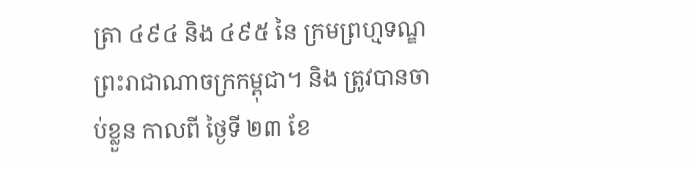ត្រា ៤៩៤ និង ៤៩៥ នៃ ក្រមព្រហ្មទណ្ឌ ព្រះរាជាណាចក្រកម្ពុជា។ និង ត្រូវបានចាប់ខ្លួន កាលពី ថ្ងៃទី ២៣ ខែ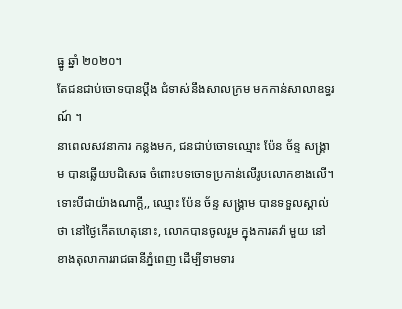ធ្នូ ឆ្នាំ ២០២០។
តែជនជាប់ចោទបានប្តឹង ជំទាស់នឹងសាលក្រម មកកាន់សាលាឧទ្ធរណ៍ ។
នាពេលសវនាការ កន្លងមក, ជនជាប់ចោទឈ្មោះ ប៉ែន ច័ន្ទ សង្គ្រាម បានឆ្លើយបដិសេធ ចំពោះបទចោទប្រកាន់លើរូបលោកខាងលើ។
ទោះបីជាយ៉ាងណាក្តី,, ឈ្មោះ ប៉ែន ច័ន្ទ សង្គ្រាម បានទទួលស្គាល់ថា នៅថ្ងៃកើតហេតុនោះ, លោកបានចូលរួម ក្នុងការតវ៉ា មួយ នៅខាងតុលាការរាជធានីភ្នំពេញ ដើម្បីទាមទារ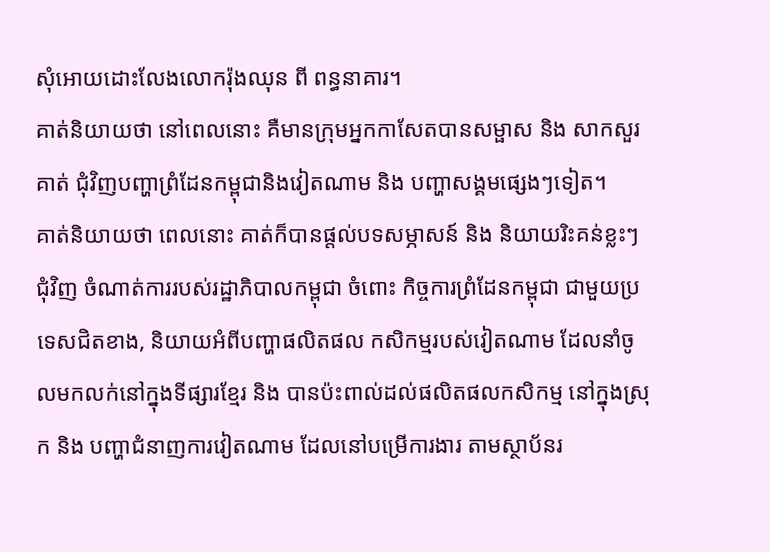សុំអោយដោះលែងលោករ៉ុងឈុន ពី ពន្ធនាគារ។
គាត់និយាយថា នៅពេលនោះ គឺមានក្រុមអ្នកកាសែតបានសម្ផាស និង សាកសួរគាត់ ជុំវិញបញ្ហាព្រំដែនកម្ពុជានិងវៀតណាម និង បញ្ហាសង្គមផ្សេងៗទៀត។
គាត់និយាយថា ពេលនោះ គាត់ក៏បានផ្តល់បទសម្ភាសន៍ និង និយាយរិះគន់ខ្លះៗ ជុំវិញ ចំណាត់ការរបស់រដ្ឋាភិបាលកម្ពុជា ចំពោះ កិច្ចការព្រំដែនកម្ពុជា ជាមួយប្រទេសជិតខាង, និយាយអំពីបញ្ហាផលិតផល កសិកម្មរបស់វៀតណាម ដែលនាំចូលមកលក់នៅក្នុងទីផ្សារខ្មែរ និង បានប៉ះពាល់ដល់ផលិតផលកសិកម្ម នៅក្នុងស្រុក និង បញ្ហាជំនាញការវៀតណាម ដែលនៅបម្រើការងារ តាមស្ថាប័នរ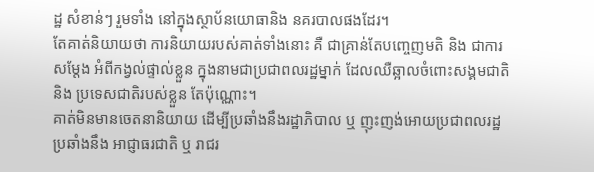ដ្ឋ សំខាន់ៗ រួមទាំង នៅក្នុងស្ថាប័នយោធានិង នគរបាលផងដែរ។
តែគាត់និយាយថា ការនិយាយរបស់គាត់ទាំងនោះ គឺ ជាគ្រាន់តែបញ្ចេញមតិ និង ជាការសម្តែង អំពីកង្វល់ផ្ទាល់ខ្លួន ក្នុងនាមជាប្រជាពលរដ្ឋម្នាក់ ដែលឈឺឆ្អាលចំពោះសង្គមជាតិ និង ប្រទេសជាតិរបស់ខ្លួន តែប៉ុណ្ណោះ។
គាត់មិនមានចេតនានិយាយ ដើម្បីប្រឆាំងនឹងរដ្ឋាភិបាល ឬ ញុះញង់អោយប្រជាពលរដ្ឋ ប្រឆាំងនឹង អាជ្ញាធរជាតិ ឬ រាជរ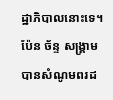ដ្ឋាភិបាលនោះទេ។
ប៉ែន ច័ន្ទ សង្គ្រាម បានសំណូមពរដ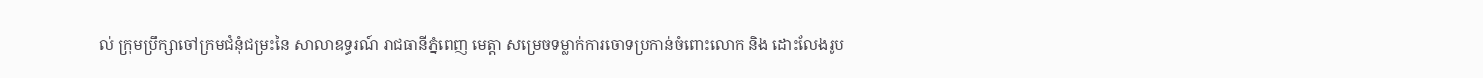ល់ ក្រុមប្រឹក្សាចៅក្រមជំនុំជម្រះនៃ សាលាឧទ្ធរណ៍ រាជធានីភ្នំពេញ មេត្តា សម្រេចទម្លាក់ការចោទប្រកាន់ចំពោះលោក និង ដោះលែងរូប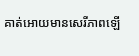គាត់អោយមានសេរីភាពឡើ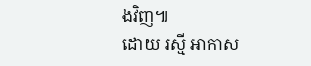ងវិញ៕
ដោយ រស្មី អាកាស